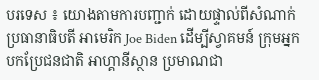បរទេស ៖ យោងតាមការបញ្ជាក់ ដោយផ្ទាល់ពីសំណាក់ ប្រធានាធិបតី អាមេរិក Joe Biden ដើម្បីស្វាគមន៍ ក្រុមអ្នកបកប្រែជនជាតិ អាហ្គានីស្ថាន ប្រមាណជា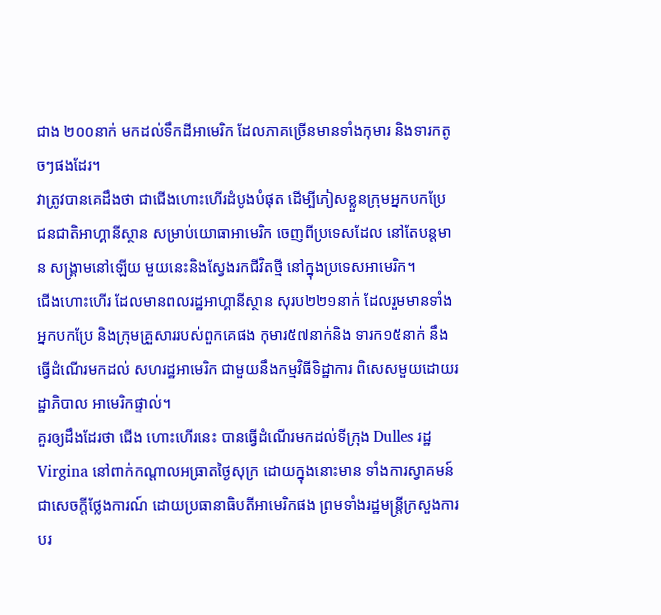ជាង ២០០នាក់ មកដល់ទឹកដីអាមេរិក ដែលភាគច្រើនមានទាំងកុមារ និងទារកតូចៗផងដែរ។
វាត្រូវបានគេដឹងថា ជាជើងហោះហើរដំបូងបំផុត ដើម្បីភៀសខ្លួនក្រុមអ្នកបកប្រែ ជនជាតិអាហ្គានីស្ថាន សម្រាប់យោធាអាមេរិក ចេញពីប្រទេសដែល នៅតែបន្តមាន សង្គ្រាមនៅឡើយ មួយនេះនិងស្វែងរកជីវិតថ្មី នៅក្នុងប្រទេសអាមេរិក។
ជើងហោះហើរ ដែលមានពលរដ្ឋអាហ្គានីស្ថាន សុរប២២១នាក់ ដែលរួមមានទាំងអ្នកបកប្រែ និងក្រុមគ្រួសាររបស់ពួកគេផង កុមារ៥៧នាក់និង ទារក១៥នាក់ នឹងធ្វើដំណើរមកដល់ សហរដ្ឋអាមេរិក ជាមួយនឹងកម្មវិធីទិដ្ឋាការ ពិសេសមួយដោយរដ្ឋាភិបាល អាមេរិកផ្ទាល់។
គួរឲ្យដឹងដែរថា ជើង ហោះហើរនេះ បានធ្វើដំណើរមកដល់ទីក្រុង Dulles រដ្ឋ Virgina នៅពាក់កណ្តាលអធ្រាតថ្ងៃសុក្រ ដោយក្នុងនោះមាន ទាំងការស្វាគមន៍ ជាសេចក្តីថ្លែងការណ៍ ដោយប្រធានាធិបតីអាមេរិកផង ព្រមទាំងរដ្ឋមន្ត្រីក្រសួងការបរ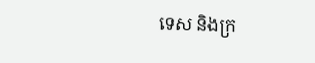ទេស និងក្រ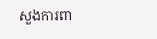សួងការពា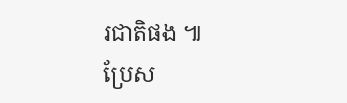រជាតិផង ៕
ប្រែស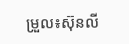ម្រួល៖ស៊ុនលី